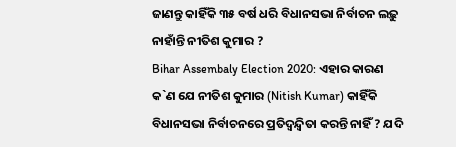ଜାଣନ୍ତୁ କାହିଁକି ୩୫ ବର୍ଷ ଧରି ବିଧାନସଭା ନିର୍ବାଚନ ଲଢ଼ୁ ନାହାଁନ୍ତି ନୀତିଶ କୁମାର ?
Bihar Assembaly Election 2020: ଏହାର କାରଣ କ`ଣ ଯେ ନୀତିଶ କୁମାର (Nitish Kumar) କାହିଁକି ବିଧାନସଭା ନିର୍ବାଚନରେ ପ୍ରତିଦ୍ୱନ୍ଦ୍ୱିତା କରନ୍ତି ନାହିଁ ? ଯଦି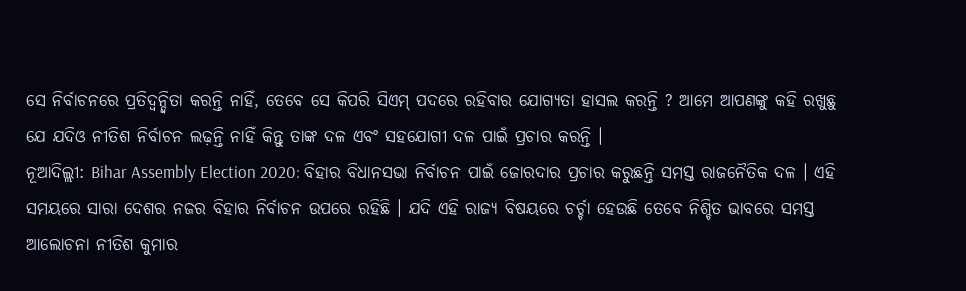ସେ ନିର୍ବାଚନରେ ପ୍ରତିଦ୍ୱନ୍ଦ୍ୱିତା କରନ୍ତି ନାହିଁ, ତେବେ ସେ କିପରି ସିଏମ୍ ପଦରେ ରହିବାର ଯୋଗ୍ୟତା ହାସଲ କରନ୍ତି ? ଆମେ ଆପଣଙ୍କୁ କହି ରଖୁଛୁ ଯେ ଯଦିଓ ନୀତିଶ ନିର୍ବାଚନ ଲଢ଼ନ୍ତି ନାହିଁ କିନ୍ତୁ ତାଙ୍କ ଦଳ ଏବଂ ସହଯୋଗୀ ଦଳ ପାଇଁ ପ୍ରଚାର କରନ୍ତି ।
ନୂଆଦିଲ୍ଲୀ: Bihar Assembly Election 2020: ବିହାର ବିଧାନସଭା ନିର୍ବାଚନ ପାଇଁ ଜୋରଦାର ପ୍ରଚାର କରୁଛନ୍ତି ସମସ୍ତ ରାଜନୈତିକ ଦଳ । ଏହି ସମୟରେ ସାରା ଦେଶର ନଜର ବିହାର ନିର୍ବାଚନ ଉପରେ ରହିଛି । ଯଦି ଏହି ରାଜ୍ୟ ବିଷୟରେ ଚର୍ଚ୍ଚା ହେଉଛି ତେବେ ନିଶ୍ଚିତ ଭାବରେ ସମସ୍ତ ଆଲୋଚନା ନୀତିଶ କୁମାର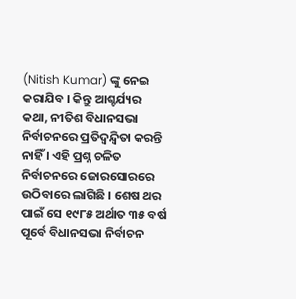(Nitish Kumar) ଙ୍କୁ ନେଇ କରାଯିବ । କିନ୍ତୁ ଆଶ୍ଚର୍ଯ୍ୟର କଥା, ନୀତିଶ ବିଧାନସଭା ନିର୍ବାଚନରେ ପ୍ରତିଦ୍ୱନ୍ଦ୍ୱିତା କରନ୍ତି ନାହିଁ । ଏହି ପ୍ରଶ୍ନ ଚଳିତ ନିର୍ବାଚନରେ ଜୋରସୋରରେ ଉଠିବାରେ ଲାଗିଛି । ଶେଷ ଥର ପାଇଁ ସେ ୧୯୮୫ ଅର୍ଥାତ ୩୫ ବର୍ଷ ପୂର୍ବେ ବିଧାନସଭା ନିର୍ବାଚନ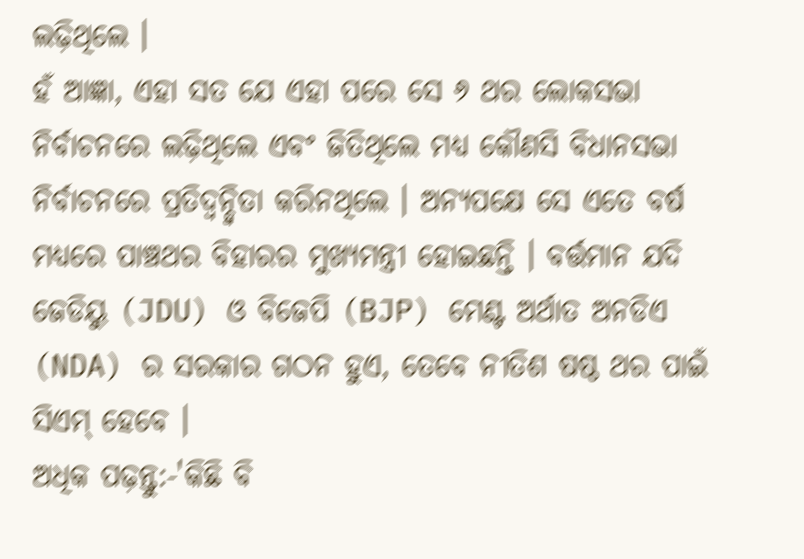ଲଢ଼ିଥିଲେ ।
ହଁ ଆଜ୍ଞା, ଏହା ସତ ଯେ ଏହା ପରେ ସେ ୬ ଥର ଲୋକସଭା ନିର୍ବାଚନରେ ଲଢ଼ିଥିଲେ ଏବଂ ଜିତିଥିଲେ ମଧ୍ୟ କୌଣସି ବିଧାନସଭା ନିର୍ବାଚନରେ ପ୍ରତିଦ୍ୱନ୍ଦ୍ୱିତା କରିନଥିଲେ । ଅନ୍ୟପକ୍ଷେ ସେ ଏତେ ବର୍ଷ ମଧ୍ୟରେ ପାଞ୍ଚଥର ବିହାରର ମୁଖ୍ୟମନ୍ତ୍ରୀ ହୋଇଛନ୍ତି । ବର୍ତ୍ତମାନ ଯଦି ଜେଡିୟୁ (JDU) ଓ ବିଜେପି (BJP) ମେଣ୍ଟ ଅର୍ଥାତ ଅନଡିଏ (NDA) ର ସରକାର ଗଠନ ହୁଏ, ତେବେ ନୀତିଶ ଷଷ୍ଠ ଥର ପାଇଁ ସିଏମ୍ ହେବେ ।
ଅଧିକ ପଢ଼ନ୍ତୁ:-'କିଛି ବି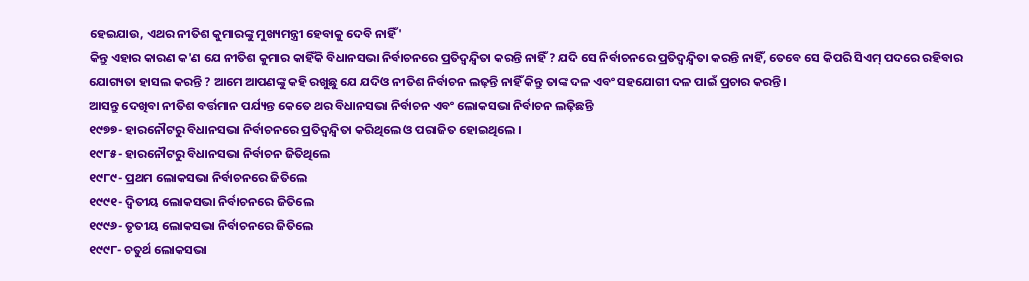ହେଇଯାଉ, ଏଥର ନୀତିଶ କୁମାରଙ୍କୁ ମୁଖ୍ୟମନ୍ତ୍ରୀ ହେବାକୁ ଦେବି ନାହିଁ'
କିନ୍ତୁ ଏହାର କାରଣ କ'ଣ ଯେ ନୀତିଶ କୁମାର କାହିଁକି ବିଧାନସଭା ନିର୍ବାଚନରେ ପ୍ରତିଦ୍ୱନ୍ଦ୍ୱିତା କରନ୍ତି ନାହିଁ ? ଯଦି ସେ ନିର୍ବାଚନରେ ପ୍ରତିଦ୍ୱନ୍ଦ୍ୱିତା କରନ୍ତି ନାହିଁ, ତେବେ ସେ କିପରି ସିଏମ୍ ପଦରେ ରହିବାର ଯୋଗ୍ୟତା ହାସଲ କରନ୍ତି ? ଆମେ ଆପଣଙ୍କୁ କହି ରଖୁଛୁ ଯେ ଯଦିଓ ନୀତିଶ ନିର୍ବାଚନ ଲଢ଼ନ୍ତି ନାହିଁ କିନ୍ତୁ ତାଙ୍କ ଦଳ ଏବଂ ସହଯୋଗୀ ଦଳ ପାଇଁ ପ୍ରଚାର କରନ୍ତି ।
ଆସନ୍ତୁ ଦେଖିବା ନୀତିଶ ବର୍ତ୍ତମାନ ପର୍ଯ୍ୟନ୍ତ କେତେ ଥର ବିଧାନସଭା ନିର୍ବାଚନ ଏବଂ ଲୋକସଭା ନିର୍ବାଚନ ଲଢ଼ିଛନ୍ତି
୧୯୭୭- ହାରନୌଟରୁ ବିଧାନସଭା ନିର୍ବାଚନରେ ପ୍ରତିଦ୍ୱନ୍ଦ୍ୱିତା କରିଥିଲେ ଓ ପରାଜିତ ହୋଇଥିଲେ ।
୧୯୮୫- ହାରନୌଟରୁ ବିଧାନସଭା ନିର୍ବାଚନ ଜିତିଥିଲେ
୧୯୮୯- ପ୍ରଥମ ଲୋକସଭା ନିର୍ବାଚନରେ ଜିତିଲେ
୧୯୯୧- ଦ୍ୱିତୀୟ ଲୋକସଭା ନିର୍ବାଚନରେ ଜିତିଲେ
୧୯୯୬- ତୃତୀୟ ଲୋକସଭା ନିର୍ବାଚନରେ ଜିତିଲେ
୧୯୯୮- ଚତୁର୍ଥ ଲୋକସଭା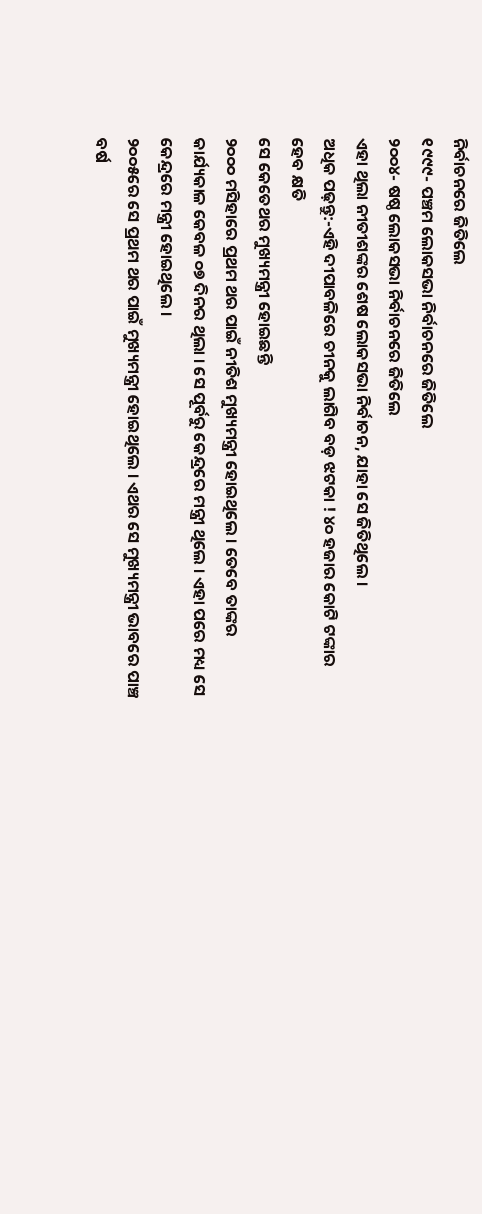ନିର୍ବାଚନରେ ଜିତିଲେ
୧୯୯୯- ପଞ୍ଚମ ଲୋକସଭା ନିର୍ବାଚନରେ ଜିତିଲେ
୨୦୦୪- ଷଷ୍ଠ ଲୋକସଭା ନିର୍ବାଚନରେ ଜିତିଲେ
ଏହା ଥିଲା ନୀତୀଶଙ୍କର ଶେଷ ଲୋକସଭା ନିର୍ବାଚନ, ଯାହା ସେ ଜିତିଥିଲେ ।
ଅଧିକ ପଢ଼ନ୍ତୁ:-ଏହି ଦୀପାବଳିରେ ଚୀନକୁ ଲାଗିବ ବଡ଼ ଝଟକା ! ୪୦ ହଜାର କୋଟି ଟଙ୍କାର ହେବ କ୍ଷତି
ସେ କେତେଥର ମୁଖ୍ୟମନ୍ତ୍ରୀ ହୋଇଛନ୍ତି
୨୦୦୦ ମସିହାରେ ପ୍ରଥମ ଥର ପାଇଁ ନୀତିଶ ମୁଖ୍ୟମନ୍ତ୍ରୀ ହୋଇଥିଲେ । ତେବେ ତାଙ୍କର କାର୍ଯ୍ୟକାଳ କେବଳ ୦୭ ଦିନର ଥିଲା । ସେ ପୂର୍ବରୁ କେନ୍ଦ୍ରରେ ମନ୍ତ୍ରୀ ଥିଲେ । ଏହା ପରେ ମଧ୍ୟ ସେ କେନ୍ଦ୍ରରେ ମନ୍ତ୍ରୀ ହୋଇଥିଲେ ।
୨୦୦୫ରେ ସେ ପ୍ରଥମ ଥର ପାଇଁ ମୁଖ୍ୟମନ୍ତ୍ରୀ ହୋଇଥିଲେ । ଏଥର ସେ ମୁଖ୍ୟମନ୍ତ୍ରୀ ଭାବରେ ପାଞ୍ଚ ବର୍ଷ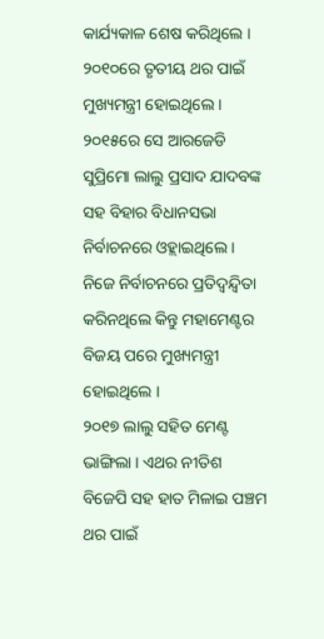କାର୍ଯ୍ୟକାଳ ଶେଷ କରିଥିଲେ ।
୨୦୧୦ରେ ତୃତୀୟ ଥର ପାଇଁ ମୁଖ୍ୟମନ୍ତ୍ରୀ ହୋଇଥିଲେ ।
୨୦୧୫ରେ ସେ ଆରଜେଡି ସୁପ୍ରିମୋ ଲାଲୁ ପ୍ରସାଦ ଯାଦବଙ୍କ ସହ ବିହାର ବିଧାନସଭା ନିର୍ବାଚନରେ ଓହ୍ଲାଇଥିଲେ । ନିଜେ ନିର୍ବାଚନରେ ପ୍ରତିଦ୍ୱନ୍ଦ୍ୱିତା କରିନଥିଲେ କିନ୍ତୁ ମହାମେଣ୍ଟର ବିଜୟ ପରେ ମୁଖ୍ୟମନ୍ତ୍ରୀ ହୋଇଥିଲେ ।
୨୦୧୭ ଲାଲୁ ସହିତ ମେଣ୍ଟ ଭାଙ୍ଗିଲା । ଏଥର ନୀତିଶ ବିଜେପି ସହ ହାତ ମିଳାଇ ପଞ୍ଚମ ଥର ପାଇଁ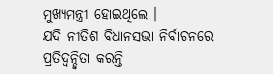ମୁଖ୍ୟମନ୍ତ୍ରୀ ହୋଇଥିଲେ ।
ଯଦି ନୀତିଶ ବିଧାନସଭା ନିର୍ବାଚନରେ ପ୍ରତିଦ୍ୱନ୍ଦ୍ୱିତା କରନ୍ତି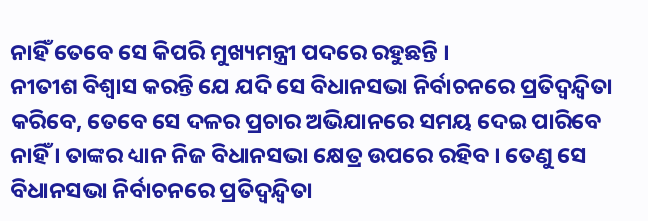ନାହିଁ ତେବେ ସେ କିପରି ମୁଖ୍ୟମନ୍ତ୍ରୀ ପଦରେ ରହୁଛନ୍ତି ।
ନୀତୀଶ ବିଶ୍ୱାସ କରନ୍ତି ଯେ ଯଦି ସେ ବିଧାନସଭା ନିର୍ବାଚନରେ ପ୍ରତିଦ୍ୱନ୍ଦ୍ୱିତା କରିବେ, ତେବେ ସେ ଦଳର ପ୍ରଚାର ଅଭିଯାନରେ ସମୟ ଦେଇ ପାରିବେ ନାହିଁ । ତାଙ୍କର ଧ୍ୟାନ ନିଜ ବିଧାନସଭା କ୍ଷେତ୍ର ଉପରେ ରହିବ । ତେଣୁ ସେ ବିଧାନସଭା ନିର୍ବାଚନରେ ପ୍ରତିଦ୍ୱନ୍ଦ୍ୱିତା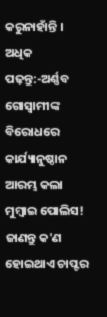କରୁନାହାଁନ୍ତି ।
ଅଧିକ ପଢ଼ନ୍ତୁ:-ଅର୍ଣ୍ଣବ ଗୋସ୍ୱାମୀଙ୍କ ବିରୋଧରେ କାର୍ଯ୍ୟାନୁଷ୍ଠାନ ଆରମ୍ଭ କଲା ମୁମ୍ୱାଇ ପୋଲିସ! ଜାଣନ୍ତୁ କ'ଣ ହୋଇଥାଏ ଚାପ୍ଟର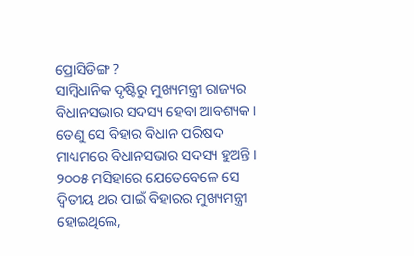ପ୍ରୋସିଡିଙ୍ଗ ?
ସାମ୍ବିଧାନିକ ଦୃଷ୍ଟିରୁ ମୁଖ୍ୟମନ୍ତ୍ରୀ ରାଜ୍ୟର ବିଧାନସଭାର ସଦସ୍ୟ ହେବା ଆବଶ୍ୟକ । ତେଣୁ ସେ ବିହାର ବିଧାନ ପରିଷଦ ମାଧ୍ୟମରେ ବିଧାନସଭାର ସଦସ୍ୟ ହୁଅନ୍ତି । ୨୦୦୫ ମସିହାରେ ଯେତେବେଳେ ସେ ଦ୍ୱିତୀୟ ଥର ପାଇଁ ବିହାରର ମୁଖ୍ୟମନ୍ତ୍ରୀ ହୋଇଥିଲେ,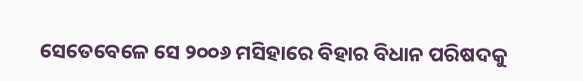ସେତେବେଳେ ସେ ୨୦୦୬ ମସିହାରେ ବିହାର ବିଧାନ ପରିଷଦକୁ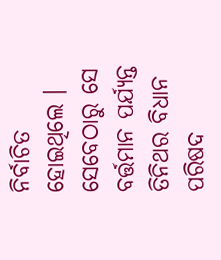ନିର୍ବାଚିତ ହୋଇଥିଲେ । ସେବେଠାରୁ ସେ ବର୍ତ୍ତମାନ ପର୍ଯ୍ୟନ୍ତ ତିନିଥର ବିଧାନ ପରିଷଦ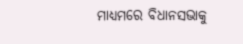ମାଧ୍ୟମରେ ବିଧାନସଭାକୁ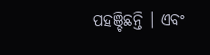ପହଞ୍ଚିଛନ୍ତି । ଏବଂ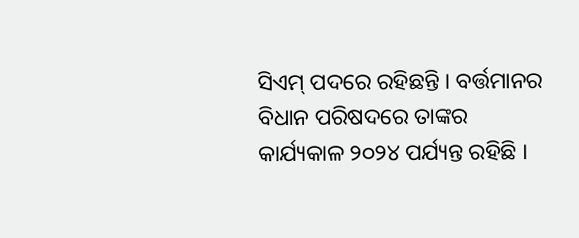ସିଏମ୍ ପଦରେ ରହିଛନ୍ତି । ବର୍ତ୍ତମାନର ବିଧାନ ପରିଷଦରେ ତାଙ୍କର କାର୍ଯ୍ୟକାଳ ୨୦୨୪ ପର୍ଯ୍ୟନ୍ତ ରହିଛି ।